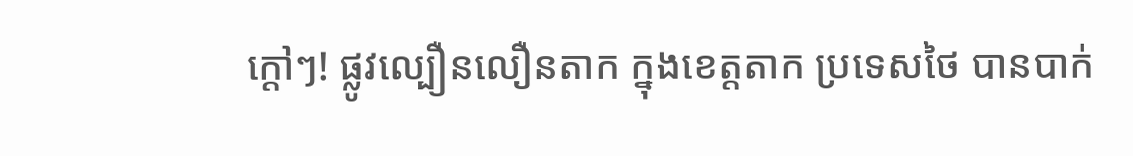ក្ដៅៗ! ផ្លូវល្បឿនលឿនតាក ក្នុងខេត្តតាក ប្រទេសថៃ បានបាក់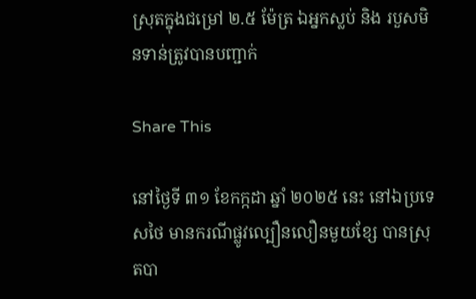ស្រុតក្នុងជម្រៅ ២.៥ ម៉ែត្រ ឯអ្នកស្លប់ និង របួសមិនទាន់ត្រូវបានបញ្ជាក់

Share This

នៅថ្ងៃទី ៣១ ខែកក្កដា ឆ្នាំ ២០២៥ នេះ នៅឯប្រទេសថៃ មានករណីផ្លូវល្បឿនលឿនមួយខ្សែ បានស្រុតបា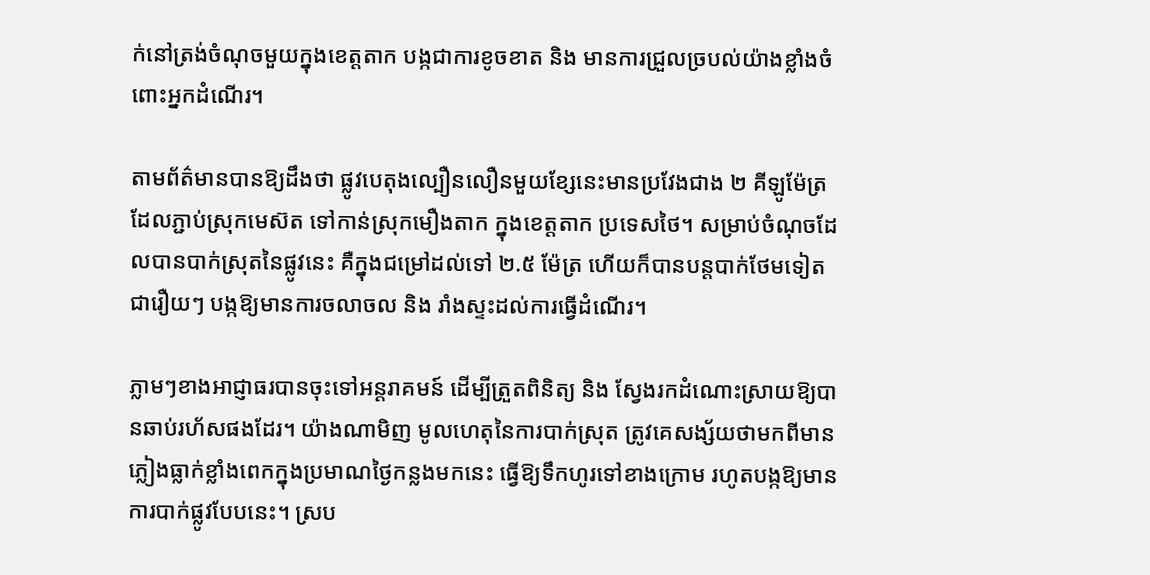ក់នៅត្រង់ចំណុចមួយក្នុងខេត្តតាក បង្កជាការខូចខាត និង មានការជ្រួលច្របល់យ៉ាងខ្លាំងចំពោះអ្នកដំណើរ។

តាមព័ត៌មានបានឱ្យដឹងថា ផ្លូវបេតុងល្បឿនលឿនមួយខ្សែនេះមានប្រវែងជាង ២ គីឡូម៉ែត្រ ដែលភ្ជាប់ស្រុកមេស៊ត ទៅកាន់ស្រុកមឿងតាក ក្នុងខេត្តតាក ប្រទេសថៃ។ សម្រាប់ចំណុចដែលបានបាក់ស្រុតនៃផ្លូវនេះ គឺក្នុងជម្រៅដល់ទៅ ២.៥ ម៉ែត្រ ហើយក៏បានបន្តបាក់ថែមទៀតជារឿយៗ បង្កឱ្យមានការចលាចល និង រាំងស្ទះដល់ការធ្វើដំណើរ។

ភ្លាមៗខាងអាជ្ញាធរបានចុះទៅអន្តរាគមន៍ ដើម្បីត្រួតពិនិត្យ និង ស្វែងរកដំណោះស្រាយឱ្យបានឆាប់រហ័សផងដែរ។ យ៉ាងណាមិញ មូលហេតុនៃការបាក់ស្រុត ត្រូវគេសង្ស័យថាមកពីមានភ្លៀងធ្លាក់ខ្លាំងពេកក្នុងប្រមាណថ្ងៃកន្លងមកនេះ ធ្វើឱ្យទឹកហូរទៅខាងក្រោម រហូតបង្កឱ្យមានការបាក់ផ្លូវបែបនេះ។ ស្រប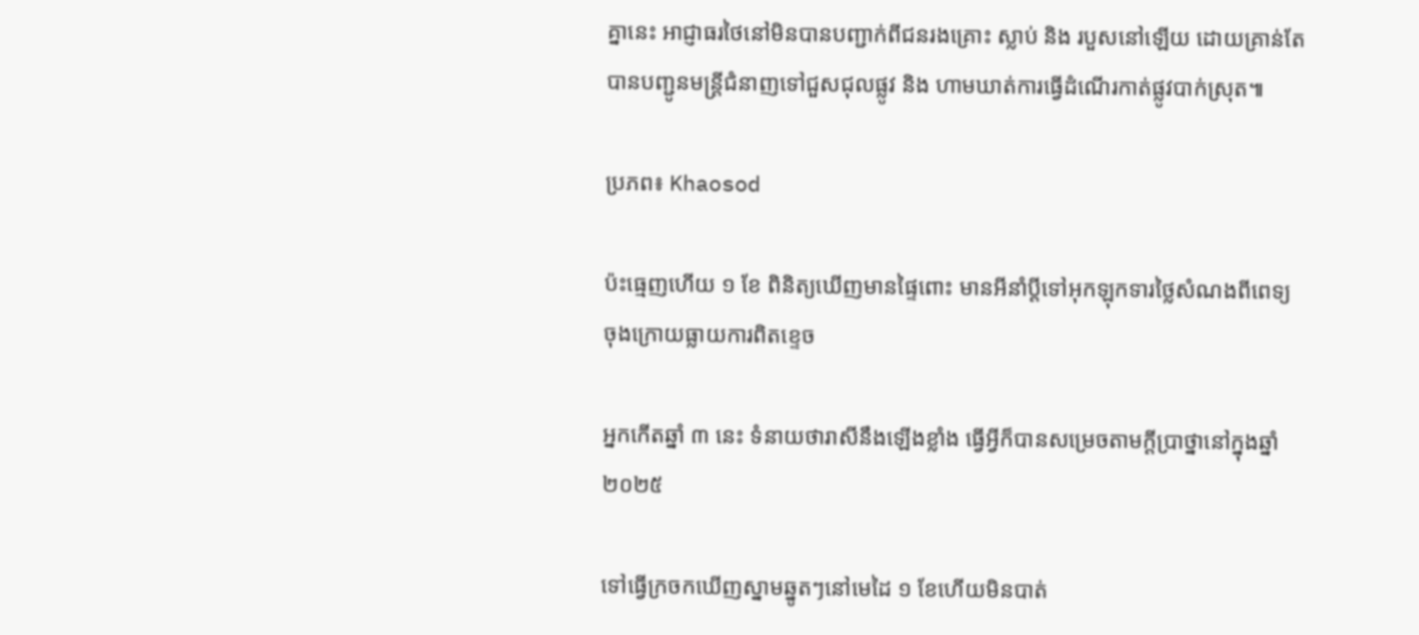គ្នានេះ អាជ្ញាធរថៃនៅមិនបានបញ្ជាក់ពីជនរងគ្រោះ ស្លាប់ និង របួសនៅឡើយ ដោយគ្រាន់តែបានបញ្ជូនមន្ត្រីជំនាញទៅជួសជុលផ្លូវ និង ហាមឃាត់ការធ្វើដំណើរកាត់ផ្លូវបាក់ស្រុត៕

ប្រភព៖ Khaosod

ប៉ះធ្មេញហើយ ១ ខែ ពិនិត្យឃើញមានផ្ទៃពោះ មានអីនាំប្ដីទៅអុកឡុកទារថ្លៃសំណងពីពេទ្យ ចុងក្រោយធ្លាយការពិតខ្ទេច

អ្នកកើតឆ្នាំ ៣ នេះ ទំនាយថារាសីនឹងឡើងខ្លាំង ធ្វើអ្វីក៏បានសម្រេចតាមក្ដីប្រាថ្នានៅក្នុងឆ្នាំ ២០២៥

ទៅធ្វើក្រចកឃើញស្នាមឆ្នូតៗនៅមេដៃ ១ ខែហើយមិនបាត់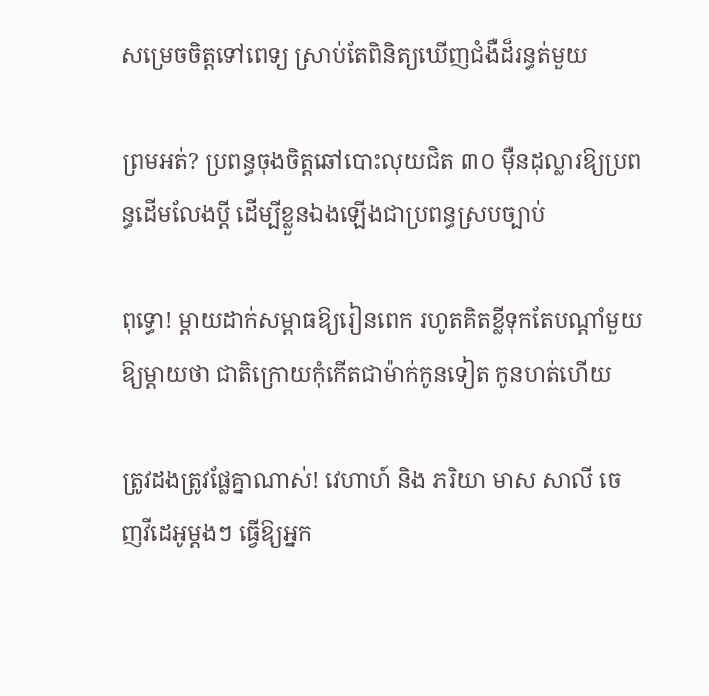សម្រេចចិត្តទៅពេទ្យ ស្រាប់តែពិនិត្យឃើញជំងឺដ៏រន្ធត់មួយ

ព្រមអត់? ប្រពន្ធចុងចិត្តឆៅបោះលុយជិត ៣០ ម៉ឺនដុល្លារឱ្យប្រពន្ធដើមលែងប្តី ដើម្បីខ្លួនឯងឡើងជាប្រពន្ធស្របច្បាប់

ពុទ្ធោ! ម្ដាយដាក់សម្ពាធឱ្យរៀនពេក រហូតគិតខ្លីទុកតែបណ្ដាំមួយឱ្យម្តាយថា ជាតិក្រោយកុំកើតជាម៉ាក់កូនទៀត កូនហត់ហើយ

ត្រូវដងត្រូវផ្លែគ្នាណាស់! វេហាហ៍ និង ភរិយា មាស សាលី ចេញវីដេអូម្ដងៗ ធ្វើឱ្យអ្នក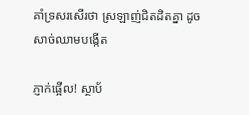គាំទ្រសរសើរថា ស្រឡាញ់ជិតដិតគ្នា ដូចសាច់ឈាមបង្កើត

ភ្ញាក់ផ្អើល! ស្ថាប័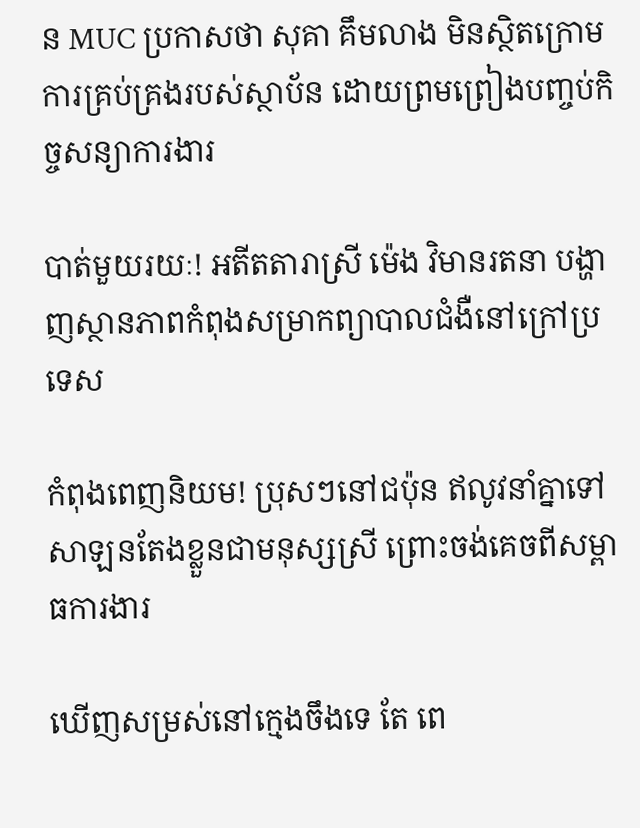ន MUC ប្រកាសថា សុគា គឹមលាង មិនស្ថិតក្រោមការគ្រប់គ្រងរបស់ស្ថាប័ន ដោយព្រមព្រៀងបញ្ចប់កិច្ចសន្យាការងារ

បាត់មួយរយៈ! អតីតតារាស្រី ម៉េង វិមានរតនា បង្ហាញស្ថានភាពកំពុងសម្រាកព្យាបាលជំងឺនៅក្រៅប្រទេស

កំពុងពេញនិយម! ប្រុសៗនៅជប៉ុន ឥលូវនាំគ្នាទៅសាឡនតែងខ្លួនជាមនុស្សស្រី ព្រោះចង់គេចពីសម្ពាធការងារ

ឃើញសម្រស់នៅក្មេងចឹងទេ តែ ពេ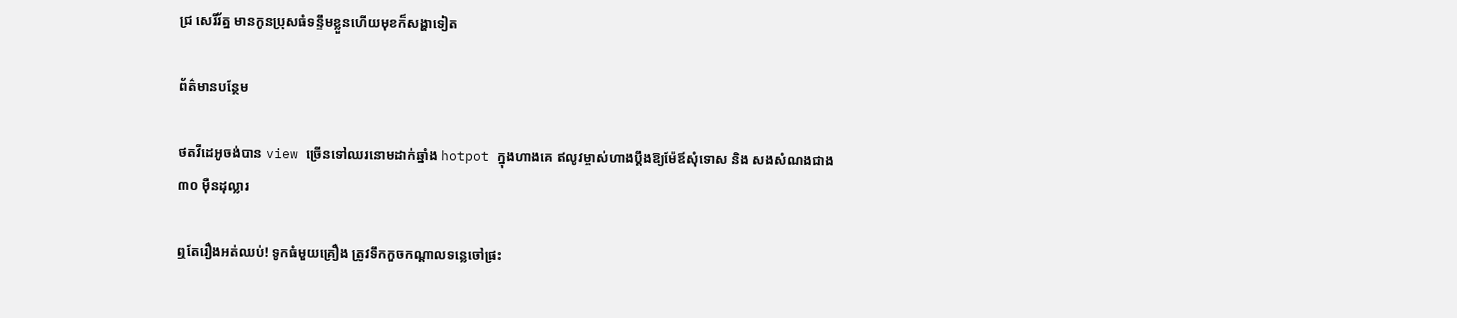ជ្រ សេរីរ័ត្ន មានកូនប្រុសធំទន្ទឹមខ្លួនហើយមុខក៏សង្ហាទៀត

ព័ត៌មានបន្ថែម

ថតវីដេអូចង់បាន view ច្រើនទៅឈរនោមដាក់ឆ្នាំង hotpot ក្នុងហាងគេ ឥលូវម្ចាស់ហាងប្ដឹងឱ្យម៉ែឪសុំទោស និង សងសំណងជាង ៣០ ម៉ឺនដុល្លារ

ឮតែរឿងអត់ឈប់! ទូកធំមួយគ្រឿង ត្រូវទឹកកួចកណ្តាលទន្លេចៅផ្រះ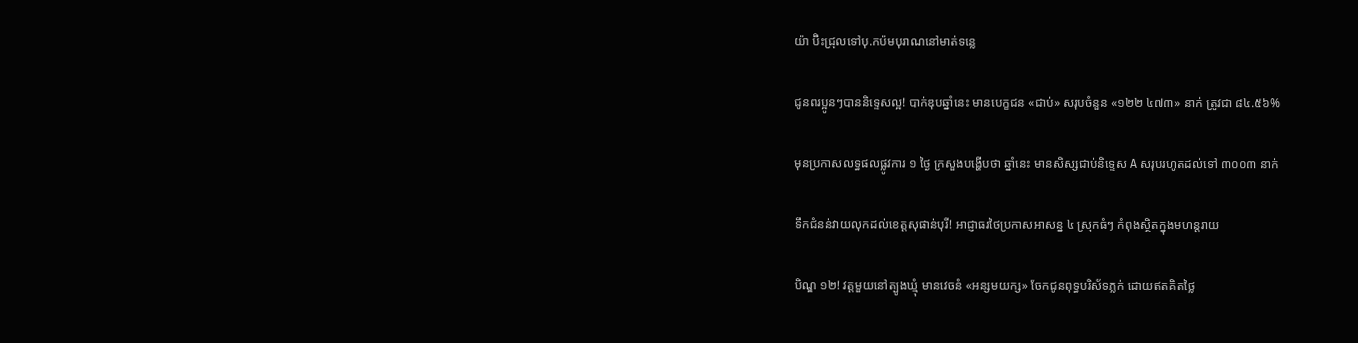យ៉ា ប៊ិះជ្រុលទៅបុ.កប៉មបុរាណនៅមាត់ទន្លេ

ជូនពរប្អូនៗបាននិទ្ទេសល្អ! បាក់ឌុបឆ្នាំនេះ មានបេក្ខជន «ជាប់» សរុបចំនួន «១២២ ៤៧៣» នាក់ ត្រូវជា ៨៤.៥៦%

មុនប្រកាសលទ្ធផលផ្លូវការ ១ ថ្ងៃ ក្រសួងបង្ហើបថា ឆ្នាំនេះ មានសិស្សជាប់និទ្ទេស A សរុបរហូតដល់ទៅ ៣០០៣ នាក់

ទឹកជំនន់វាយលុកដល់ខេត្តសុផាន់បុរី! អាជ្ញាធរថៃប្រកាសអាសន្ន ៤ ស្រុកធំៗ កំពុងស្ថិតក្នុងមហន្តរាយ

បិណ្ឌ ១២! វត្តមួយនៅត្បូងឃ្មុំ មានវេចនំ «អន្សមយក្ស» ចែកជូនពុទ្ធបរិស័ទភ្លក់ ដោយឥតគិតថ្លៃ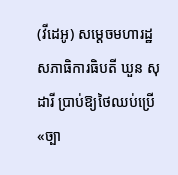(វីដេអូ) សម្តេចមហារដ្ឋសភាធិការធិបតី ឃួន សុដារី ប្រាប់ឱ្យថៃឈប់ប្រើ «ច្បា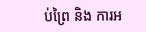ប់ព្រៃ និង ការអ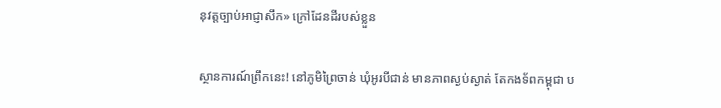នុវត្តច្បាប់អាជ្ញាសឹក» ក្រៅដែនដីរបស់ខ្លួន

ស្ថានការណ៍ព្រឹកនេះ! នៅភូមិព្រៃចាន់ ឃុំអូរបីជាន់ មានភាពស្ងប់ស្ងាត់ តែកងទ័ពកម្ពុជា ប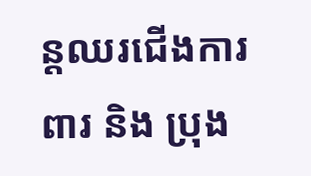ន្តឈរជើងការពារ និង ប្រុង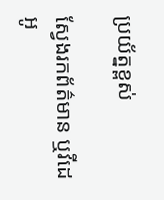ប្រយ័ត្នខ្ពស់

ស្វែងរកព័ត៌មាន ឬវីដេអូ